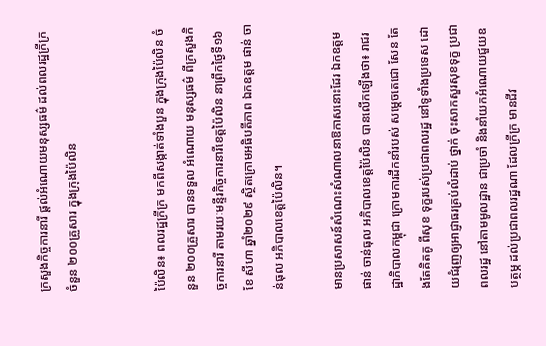ក្រសួងកិច្ចការនារី ផ្តល់អំណោយមនុស្សធម៌ ដល់ពលរដ្ឋក្រីក្រ ចំនួន ២០០គ្រួសារ ក្នុងក្រុងប៉ៃលិន


ប៉ៃលិន៖ ពលរដ្ឋក្រីក្រ មកពីសង្កាត់ទាំងបួន ក្នុងក្រុងប៉ៃលិន ចំនួន ២០០គ្រួសារ បានទទួល អំណោយ មនុស្សធម៌ ពីក្រសួងកិច្ចការនារី តាមរយៈមន្ទីរកិច្ចការនារីខេត្តប៉ៃលិន នាព្រឹកថ្ងៃទី១៦ ខែ សីហា ឆ្នាំ២០២៩ ស្ថិតក្រោមអធិបតីភាព ឯកឧត្តម ផាន់ ចាន់ធុល អភិបាលខេត្តប៉ៃលិន។

មានប្រសាសន៍សំណេះសំណាលនាឱកាសនោះដែរ ឯកឧត្តម ផាន់ ចាន់ធុល អភិបាលខេត្តប៉ៃលិន បានលើកឡើងថា៖ រាជរដ្ឋាភិបាលកម្ពុជា ក្រោមការដឹកនាំរបស់ សម្តេចតេជោ សែន តែងតែគិតគូ ពីសុខ ទុក្ខរបស់ប្រជាពលរដ្ឋ នៅទូទាំងប្រទេស ដោយជំរុញឲ្យអាជ្ញាធរគ្រប់លំដាប់ ថ្នាក់ ចុះសាកសួរសុខទុក្ខ ប្រជាពលរដ្ឋ នៅតាមមូលដ្ឋាន ជាប្រចាំ និងនាំយកអំណោយជួយឧបត្ថម្ភ ដល់ប្រជាពលរដ្ឋណា ដែលក្រីក្រ មានជីវ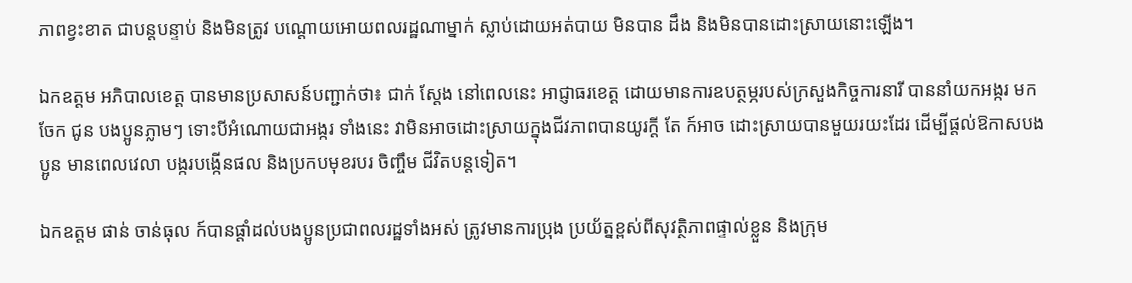ភាពខ្វះខាត ជាបន្តបន្ទាប់ និងមិនត្រូវ បណ្តោយអោយពលរដ្ឋណាម្នាក់ ស្លាប់ដោយអត់បាយ មិនបាន ដឹង និងមិនបានដោះស្រាយនោះឡើង។

ឯកឧត្តម អភិបាលខេត្ត បានមានប្រសាសន៍បញ្ជាក់ថា៖ ជាក់ ស្តែង នៅពេលនេះ អាជ្ញាធរខេត្ត ដោយមានការឧបត្ថម្ភរបស់ក្រសួងកិច្ចការនារី បាននាំយកអង្ករ មកចែក ជូន បងប្អូនភ្លាមៗ ទោះបីអំណោយជាអង្ករ ទាំងនេះ វាមិនអាចដោះស្រាយក្នុងជីវភាពបានយូរក្តី តែ ក៍អាច ដោះស្រាយបានមួយរយះដែរ ដើម្បីផ្តល់ឱកាសបងប្អូន មានពេលវេលា បង្ករបង្កើនផល និងប្រកបមុខរបរ ចិញ្ចឹម ជីវិតបន្តទៀត។

ឯកឧត្តម ផាន់ ចាន់ធុល ក៍បានផ្តាំដល់បងប្អូនប្រជាពលរដ្ឋទាំងអស់ ត្រូវមានការប្រុង ប្រយ័ត្នខ្ពស់ពីសុវត្ថិភាពផ្ទាល់ខ្លួន និងក្រុម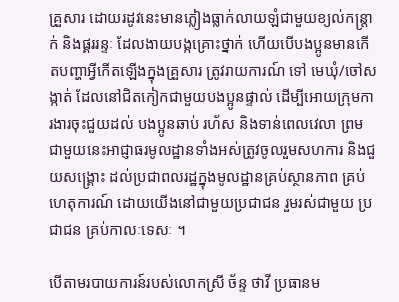គ្រួសារ ដោយរដូវនេះមានភ្លៀងធ្លាក់លាយឡំជាមួយខ្យល់កន្ត្រាក់ និងផ្គររន្ទៈ ដែលងាយបង្កគ្រោះថ្នាក់ ហើយបើបងប្អូនមានកើតបញ្ហាអ្វីកើតឡើងក្នុងគ្រួសារ ត្រូវរាយការណ៍ ទៅ មេឃុំ/ចៅសង្កាត់ ដែលនៅជិតកៀកជាមួយបងប្អូនផ្ទាល់ ដើម្បីអោយក្រុមការងារចុះជួយដល់ បងប្អូនឆាប់ រហ័ស និងទាន់ពេលវេលា ព្រមជាមួយនេះអាជ្ញាធរមូលដ្ឋានទាំងអស់ត្រូវចូលរួមសហការ និងជួយសង្រ្គោះ ដល់ប្រជាពលរដ្ឋក្នុងមូលដ្ឋានគ្រប់ស្ថានភាព គ្រប់ហេតុការណ៍ ដោយយើងនៅជាមួយប្រជាជន រួមរស់ជាមួយ ប្រជាជន គ្រប់កាលៈទេសៈ ។

បើតាមរបាយការន៍របស់លោកស្រី ច័ន្ទ ថាវី ប្រធានម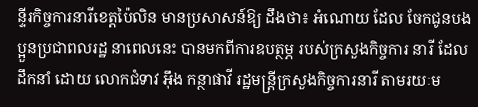ន្ទីរកិច្ចការនារីខេត្តប៉ៃលិន មានប្រសាសន៍ឱ្យ ដឹងថា៖ អំណោយ ដែល ចែកជូនបងប្អួនប្រជាពលរដ្ឋ នាពេលនេះ បានមកពីការឧបត្ថម្ភ របស់ក្រសួងកិច្ចការ នារី ដែលដឹកនាំ ដោយ លោកជំទាវ អ៊ឹង កន្ថាផាវី រដ្ឋមន្ត្រីក្រសួងកិច្ចការនារី តាមរយៈម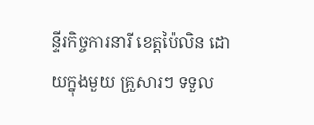ន្ទីរកិច្ចការនារី ខេត្តប៉ៃលិន ដោយក្នុងមួយ គ្រួសារៗ ទទួល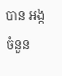បាន អង្ក ចំនួន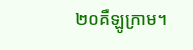២០គឺឡូក្រាម។